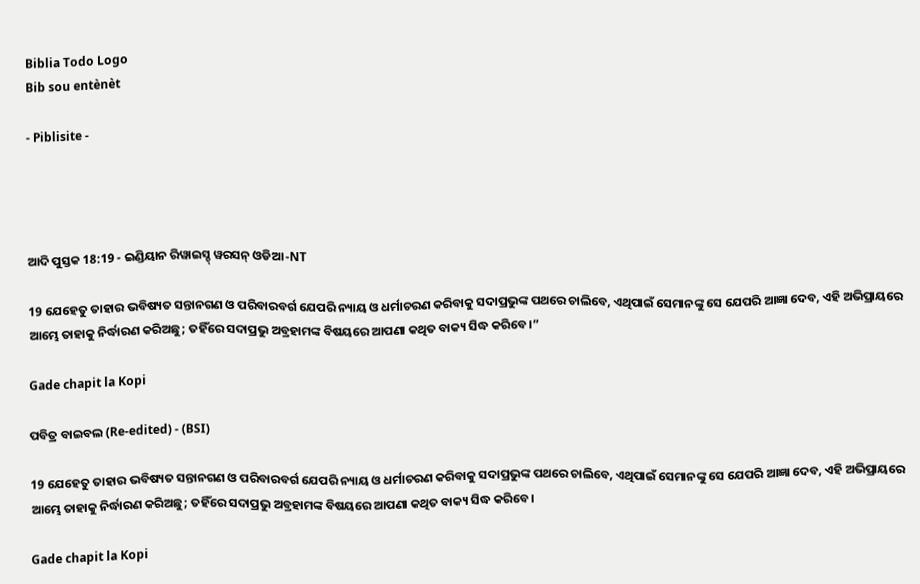Biblia Todo Logo
Bib sou entènèt

- Piblisite -




ଆଦି ପୁସ୍ତକ 18:19 - ଇଣ୍ଡିୟାନ ରିୱାଇସ୍ଡ୍ ୱରସନ୍ ଓଡିଆ -NT

19 ଯେହେତୁ ତାହାର ଭବିଷ୍ୟତ ସନ୍ତାନଗଣ ଓ ପରିବାରବର୍ଗ ଯେପରି ନ୍ୟାୟ ଓ ଧର୍ମାଚରଣ କରିବାକୁ ସଦାପ୍ରଭୁଙ୍କ ପଥରେ ଚାଲିବେ, ଏଥିପାଇଁ ସେମାନଙ୍କୁ ସେ ଯେପରି ଆଜ୍ଞା ଦେବ, ଏହି ଅଭିପ୍ରାୟରେ ଆମ୍ଭେ ତାହାକୁ ନିର୍ଦ୍ଧାରଣ କରିଅଛୁ; ତହିଁରେ ସଦାପ୍ରଭୁ ଅବ୍ରହାମଙ୍କ ବିଷୟରେ ଆପଣା କଥିତ ବାକ୍ୟ ସିଦ୍ଧ କରିବେ।”

Gade chapit la Kopi

ପବିତ୍ର ବାଇବଲ (Re-edited) - (BSI)

19 ଯେହେତୁ ତାହାର ଭବିଷ୍ୟତ ସନ୍ତାନଗଣ ଓ ପରିବାରବର୍ଗ ଯେପରି ନ୍ୟାୟ ଓ ଧର୍ମାଚରଣ କରିବାକୁ ସଦାପ୍ରଭୁଙ୍କ ପଥରେ ଚାଲିବେ, ଏଥିପାଇଁ ସେମାନଙ୍କୁ ସେ ଯେପରି ଆଜ୍ଞା ଦେବ, ଏହି ଅଭିପ୍ରାୟରେ ଆମ୍ଭେ ତାହାକୁ ନିର୍ଦ୍ଧାରଣ କରିଅଛୁ; ତହିଁରେ ସଦାପ୍ରଭୁ ଅବ୍ରହାମଙ୍କ ବିଷୟରେ ଆପଣା କଥିତ ବାକ୍ୟ ସିଦ୍ଧ କରିବେ।

Gade chapit la Kopi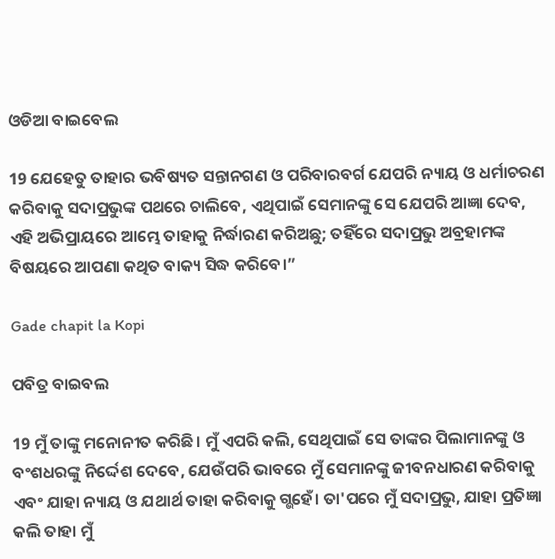ଓଡିଆ ବାଇବେଲ

19 ଯେହେତୁ ତାହାର ଭବିଷ୍ୟତ ସନ୍ତାନଗଣ ଓ ପରିବାରବର୍ଗ ଯେପରି ନ୍ୟାୟ ଓ ଧର୍ମାଚରଣ କରିବାକୁ ସଦାପ୍ରଭୁଙ୍କ ପଥରେ ଚାଲିବେ, ଏଥିପାଇଁ ସେମାନଙ୍କୁ ସେ ଯେପରି ଆଜ୍ଞା ଦେବ, ଏହି ଅଭିପ୍ରାୟରେ ଆମ୍ଭେ ତାହାକୁ ନିର୍ଦ୍ଧାରଣ କରିଅଛୁ; ତହିଁରେ ସଦାପ୍ରଭୁ ଅବ୍ରହାମଙ୍କ ବିଷୟରେ ଆପଣା କଥିତ ବାକ୍ୟ ସିଦ୍ଧ କରିବେ।”

Gade chapit la Kopi

ପବିତ୍ର ବାଇବଲ

19 ମୁଁ ତାଙ୍କୁ ମନୋନୀତ କରିଛି। ମୁଁ ଏପରି କଲି, ସେଥିପାଇଁ ସେ ତାଙ୍କର ପିଲାମାନଙ୍କୁ ଓ ବଂଶଧରଙ୍କୁ ନିର୍ଦ୍ଦେଶ ଦେବେ, ଯେଉଁପରି ଭାବରେ ମୁଁ ସେମାନଙ୍କୁ ଜୀବନଧାରଣ କରିବାକୁ ଏବଂ ଯାହା ନ୍ୟାୟ ଓ ଯଥାର୍ଥ ତାହା କରିବାକୁ ଗ୍ଭହେଁ। ତା'ପରେ ମୁଁ ସଦାପ୍ରଭୁ, ଯାହା ପ୍ରତିଜ୍ଞା କଲି ତାହା ମୁଁ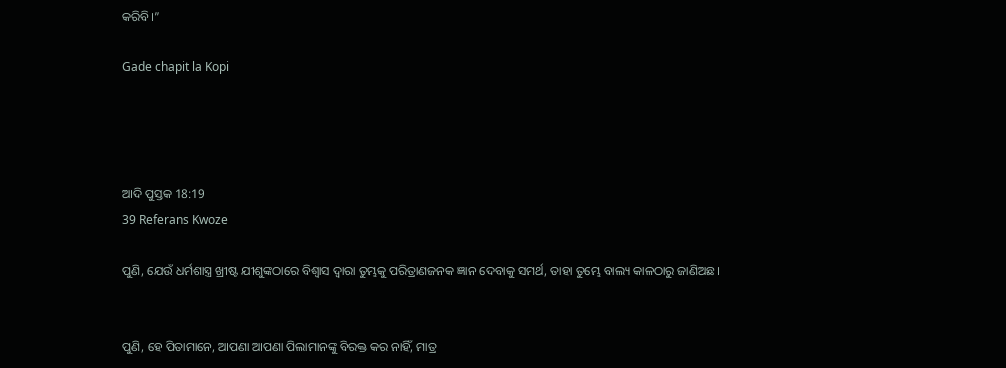କରିବି।”

Gade chapit la Kopi




ଆଦି ପୁସ୍ତକ 18:19
39 Referans Kwoze

ପୁଣି, ଯେଉଁ ଧର୍ମଶାସ୍ତ୍ର ଖ୍ରୀଷ୍ଟ ଯୀଶୁଙ୍କଠାରେ ବିଶ୍ୱାସ ଦ୍ୱାରା ତୁମ୍ଭକୁ ପରିତ୍ରାଣଜନକ ଜ୍ଞାନ ଦେବାକୁ ସମର୍ଥ, ତାହା ତୁମ୍ଭେ ବାଲ୍ୟ କାଳଠାରୁ ଜାଣିଅଛ।


ପୁଣି, ହେ ପିତାମାନେ, ଆପଣା ଆପଣା ପିଲାମାନଙ୍କୁ ବିରକ୍ତ କର ନାହିଁ, ମାତ୍ର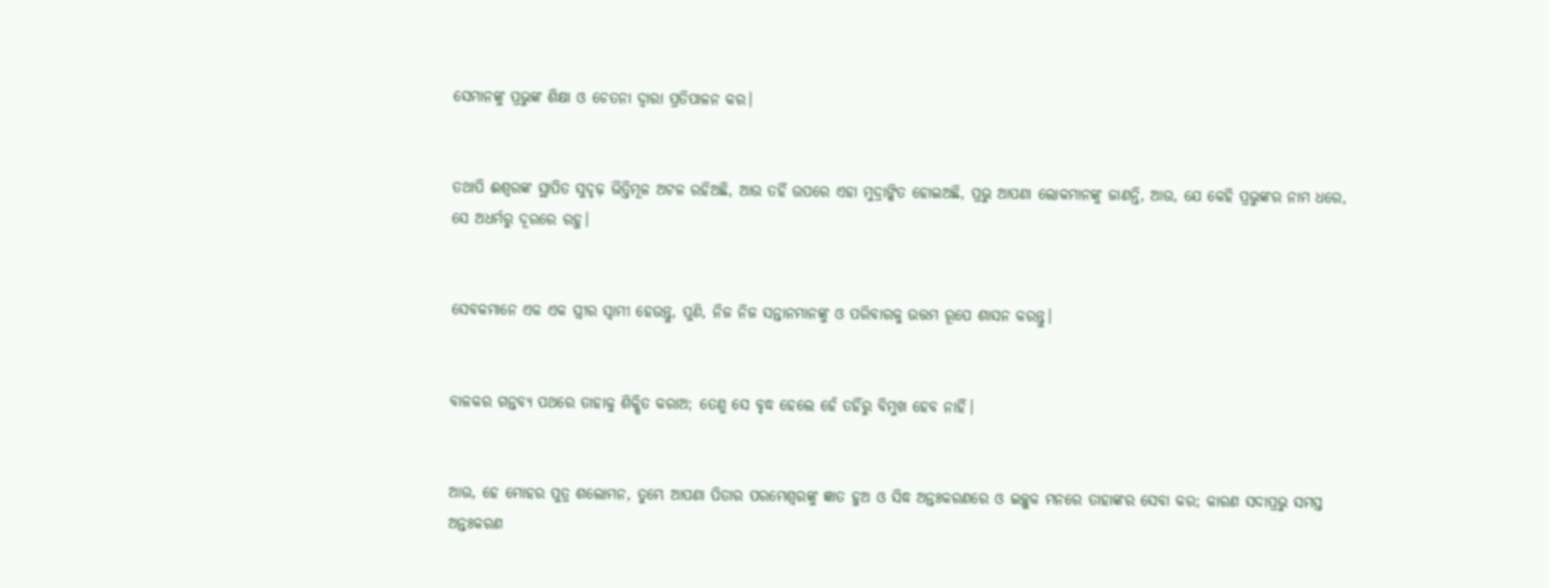ସେମାନଙ୍କୁ ପ୍ରଭୁଙ୍କ ଶିକ୍ଷା ଓ ଚେତନା ଦ୍ୱାରା ପ୍ରତିପାଳନ କର।


ତଥାପି ଈଶ୍ବରଙ୍କ ସ୍ଥାପିତ ସୁଦୃଢ଼ ଭିତ୍ତିମୂଳ ଅଟଳ ରହିଅଛି, ଆଉ ତହିଁ ଉପରେ ଏହା ମୁଦ୍ରାଙ୍କିତ ହୋଇଅଛି, ପ୍ରଭୁ ଆପଣା ଲୋକମାନଙ୍କୁ ଜାଣନ୍ତି, ଆଉ, ଯେ କେହି ପ୍ରଭୁଙ୍କର ନାମ ଧରେ, ସେ ଅଧର୍ମରୁ ଦୂରରେ ରହୁ।


ସେବକମାନେ ଏକ ଏକ ସ୍ତ୍ରୀର ସ୍ୱାମୀ ହେଉନ୍ତୁ, ପୁଣି, ନିଜ ନିଜ ସନ୍ତାନମାନଙ୍କୁ ଓ ପରିବାରକୁ ଉତ୍ତମ ରୂପେ ଶାସନ କରନ୍ତୁ।


ବାଳକର ଗନ୍ତବ୍ୟ ପଥରେ ତାହାକୁ ଶିକ୍ଷିତ କରାଅ; ତେଣୁ ସେ ବୃଦ୍ଧ ହେଲେ ହେଁ ତହିଁରୁ ବିମୁଖ ହେବ ନାହିଁ।


ଆଉ, ହେ ମୋହର ପୁତ୍ର ଶଲୋମନ, ତୁମ୍ଭେ ଆପଣା ପିତାର ପରମେଶ୍ୱରଙ୍କୁ ଜ୍ଞାତ ହୁଅ ଓ ସିଦ୍ଧ ଅନ୍ତଃକରଣରେ ଓ ଇଚ୍ଛୁକ ମନରେ ତାହାଙ୍କର ସେବା କର; କାରଣ ସଦାପ୍ରଭୁ ସମସ୍ତ ଅନ୍ତଃକରଣ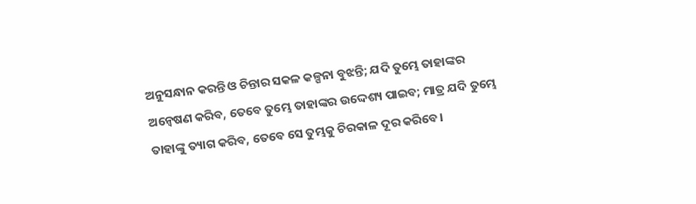ଅନୁସନ୍ଧାନ କରନ୍ତି ଓ ଚିନ୍ତାର ସକଳ କଳ୍ପନା ବୁଝନ୍ତି; ଯଦି ତୁମ୍ଭେ ତାହାଙ୍କର ଅନ୍ୱେଷଣ କରିବ, ତେବେ ତୁମ୍ଭେ ତାହାଙ୍କର ଉଦ୍ଦେଶ୍ୟ ପାଇବ; ମାତ୍ର ଯଦି ତୁମ୍ଭେ ତାହାଙ୍କୁ ତ୍ୟାଗ କରିବ, ତେବେ ସେ ତୁମ୍ଭକୁ ଚିରକାଳ ଦୂର କରିବେ।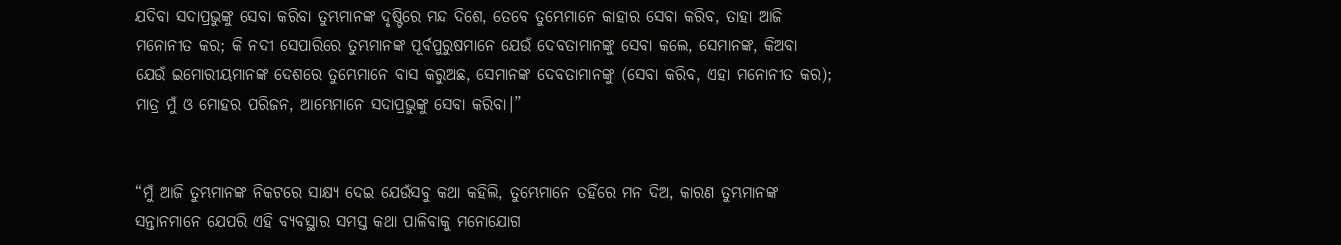ଯଦିବା ସଦାପ୍ରଭୁଙ୍କୁ ସେବା କରିବା ତୁମ୍ଭମାନଙ୍କ ଦୃଷ୍ଟିରେ ମନ୍ଦ ଦିଶେ, ତେବେ ତୁମ୍ଭେମାନେ କାହାର ସେବା କରିବ, ତାହା ଆଜି ମନୋନୀତ କର; କି ନଦୀ ସେପାରିରେ ତୁମ୍ଭମାନଙ୍କ ପୂର୍ବପୁରୁଷମାନେ ଯେଉଁ ଦେବତାମାନଙ୍କୁ ସେବା କଲେ, ସେମାନଙ୍କ, କିଅବା ଯେଉଁ ଇମୋରୀୟମାନଙ୍କ ଦେଶରେ ତୁମ୍ଭେମାନେ ବାସ କରୁଅଛ, ସେମାନଙ୍କ ଦେବତାମାନଙ୍କୁ (ସେବା କରିବ, ଏହା ମନୋନୀତ କର); ମାତ୍ର ମୁଁ ଓ ମୋହର ପରିଜନ, ଆମ୍ଭେମାନେ ସଦାପ୍ରଭୁଙ୍କୁ ସେବା କରିବା।”


“ମୁଁ ଆଜି ତୁମ୍ଭମାନଙ୍କ ନିକଟରେ ସାକ୍ଷ୍ୟ ଦେଇ ଯେଉଁସବୁ କଥା କହିଲି, ତୁମ୍ଭେମାନେ ତହିଁରେ ମନ ଦିଅ, କାରଣ ତୁମ୍ଭମାନଙ୍କ ସନ୍ତାନମାନେ ଯେପରି ଏହି ବ୍ୟବସ୍ଥାର ସମସ୍ତ କଥା ପାଳିବାକୁ ମନୋଯୋଗ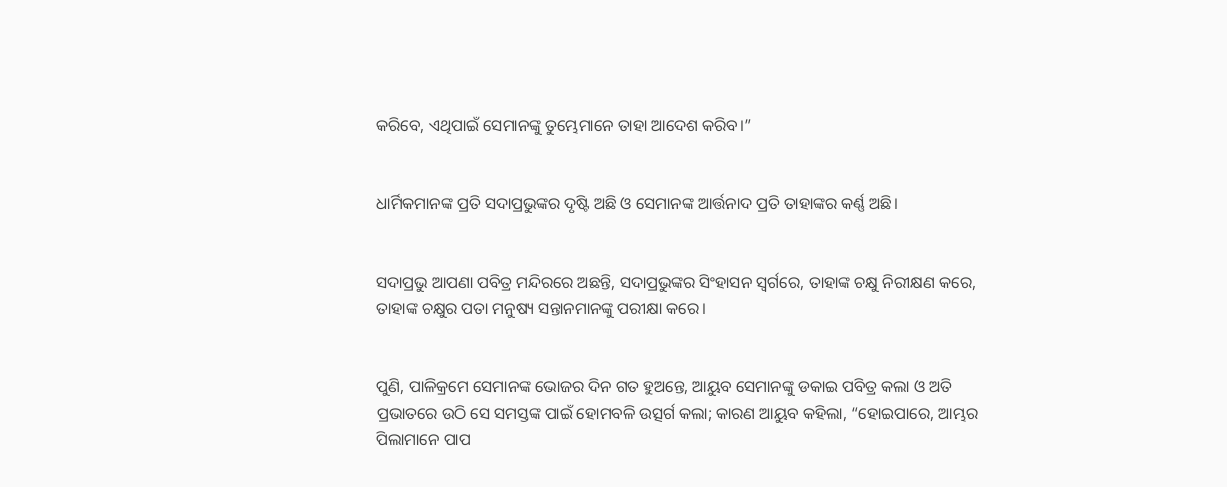କରିବେ, ଏଥିପାଇଁ ସେମାନଙ୍କୁ ତୁମ୍ଭେମାନେ ତାହା ଆଦେଶ କରିବ।”


ଧାର୍ମିକମାନଙ୍କ ପ୍ରତି ସଦାପ୍ରଭୁଙ୍କର ଦୃଷ୍ଟି ଅଛି ଓ ସେମାନଙ୍କ ଆର୍ତ୍ତନାଦ ପ୍ରତି ତାହାଙ୍କର କର୍ଣ୍ଣ ଅଛି।


ସଦାପ୍ରଭୁ ଆପଣା ପବିତ୍ର ମନ୍ଦିରରେ ଅଛନ୍ତି, ସଦାପ୍ରଭୁଙ୍କର ସିଂହାସନ ସ୍ୱର୍ଗରେ, ତାହାଙ୍କ ଚକ୍ଷୁ ନିରୀକ୍ଷଣ କରେ, ତାହାଙ୍କ ଚକ୍ଷୁର ପତା ମନୁଷ୍ୟ ସନ୍ତାନମାନଙ୍କୁ ପରୀକ୍ଷା କରେ।


ପୁଣି, ପାଳିକ୍ରମେ ସେମାନଙ୍କ ଭୋଜର ଦିନ ଗତ ହୁଅନ୍ତେ, ଆୟୁବ ସେମାନଙ୍କୁ ଡକାଇ ପବିତ୍ର କଲା ଓ ଅତି ପ୍ରଭାତରେ ଉଠି ସେ ସମସ୍ତଙ୍କ ପାଇଁ ହୋମବଳି ଉତ୍ସର୍ଗ କଲା; କାରଣ ଆୟୁବ କହିଲା, “ହୋଇପାରେ, ଆମ୍ଭର ପିଲାମାନେ ପାପ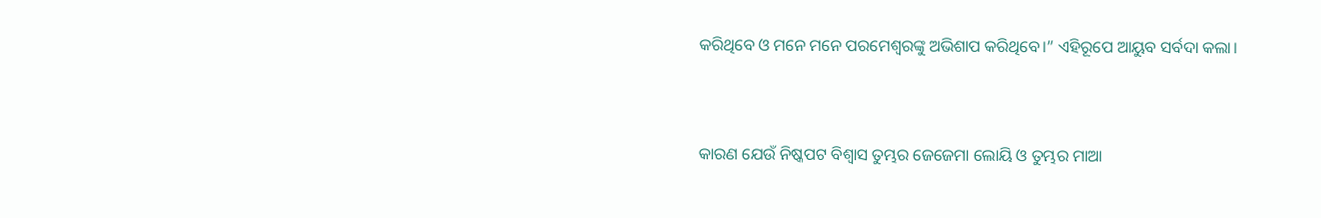କରିଥିବେ ଓ ମନେ ମନେ ପରମେଶ୍ୱରଙ୍କୁ ଅଭିଶାପ କରିଥିବେ।” ଏହିରୂପେ ଆୟୁବ ସର୍ବଦା କଲା।


କାରଣ ଯେଉଁ ନିଷ୍କପଟ ବିଶ୍ୱାସ ତୁମ୍ଭର ଜେଜେମା ଲୋୟି ଓ ତୁମ୍ଭର ମାଆ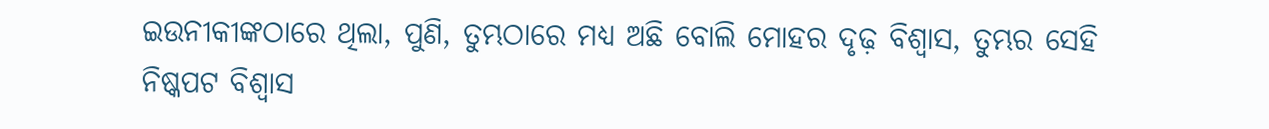ଇଉନୀକୀଙ୍କଠାରେ ଥିଲା, ପୁଣି, ତୁମ୍ଭଠାରେ ମଧ୍ୟ ଅଛି ବୋଲି ମୋହର ଦୃଢ଼ ବିଶ୍ୱାସ, ତୁମ୍ଭର ସେହି ନିଷ୍କପଟ ବିଶ୍ୱାସ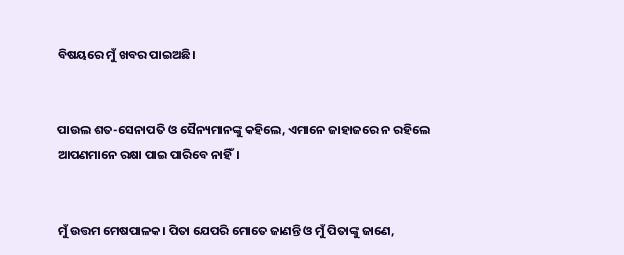ବିଷୟରେ ମୁଁ ଖବର ପାଇଅଛି।


ପାଉଲ ଶତ-ସେନାପତି ଓ ସୈନ୍ୟମାନଙ୍କୁ କହିଲେ, ଏମାନେ ଜାହାଜରେ ନ ରହିଲେ ଆପଣମାନେ ରକ୍ଷା ପାଇ ପାରିବେ ନାହିଁ।


ମୁଁ ଉତ୍ତମ ମେଷପାଳକ। ପିତା ଯେପରି ମୋତେ ଜାଣନ୍ତି ଓ ମୁଁ ପିତାଙ୍କୁ ଜାଣେ,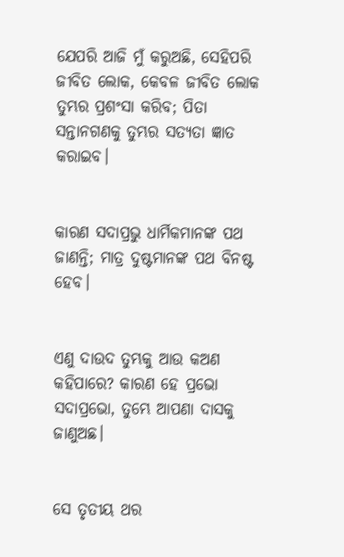ଯେପରି ଆଜି ମୁଁ କରୁଅଛି, ସେହିପରି ଜୀବିତ ଲୋକ, କେବଳ ଜୀବିତ ଲୋକ ତୁମ୍ଭର ପ୍ରଶଂସା କରିବ; ପିତା ସନ୍ତାନଗଣକୁ ତୁମ୍ଭର ସତ୍ୟତା ଜ୍ଞାତ କରାଇବ।


କାରଣ ସଦାପ୍ରଭୁ ଧାର୍ମିକମାନଙ୍କ ପଥ ଜାଣନ୍ତି; ମାତ୍ର ଦୁଷ୍ଟମାନଙ୍କ ପଥ ବିନଷ୍ଟ ହେବ।


ଏଣୁ ଦାଉଦ ତୁମ୍ଭକୁ ଆଉ କଅଣ କହିପାରେ? କାରଣ ହେ ପ୍ରଭୋ ସଦାପ୍ରଭୋ, ତୁମ୍ଭେ ଆପଣା ଦାସକୁ ଜାଣୁଅଛ।


ସେ ତୃତୀୟ ଥର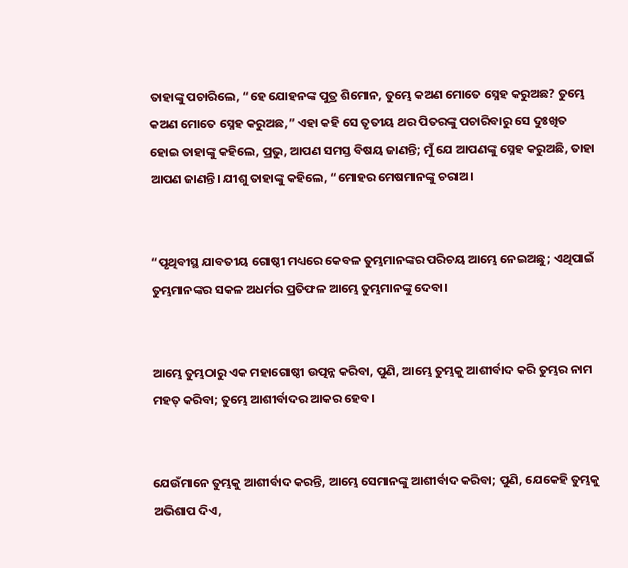ତାହାଙ୍କୁ ପଚାରିଲେ, “ହେ ଯୋହନଙ୍କ ପୁତ୍ର ଶିମୋନ, ତୁମ୍ଭେ କଅଣ ମୋତେ ସ୍ନେହ କରୁଅଛ? ତୁମ୍ଭେ କଅଣ ମୋତେ ସ୍ନେହ କରୁଅଛ,” ଏହା କହି ସେ ତୃତୀୟ ଥର ପିତରଙ୍କୁ ପଚାରିବାରୁ ସେ ଦୁଃଖିତ ହୋଇ ତାହାଙ୍କୁ କହିଲେ, ପ୍ରଭୁ, ଆପଣ ସମସ୍ତ ବିଷୟ ଜାଣନ୍ତି; ମୁଁ ଯେ ଆପଣଙ୍କୁ ସ୍ନେହ କରୁଅଛି, ତାହା ଆପଣ ଜାଣନ୍ତି। ଯୀଶୁ ତାହାଙ୍କୁ କହିଲେ, “ମୋହର ମେଷମାନଙ୍କୁ ଚରାଅ।


“ପୃଥିବୀସ୍ଥ ଯାବତୀୟ ଗୋଷ୍ଠୀ ମଧ୍ୟରେ କେବଳ ତୁମ୍ଭମାନଙ୍କର ପରିଚୟ ଆମ୍ଭେ ନେଇଅଛୁ; ଏଥିପାଇଁ ତୁମ୍ଭମାନଙ୍କର ସକଳ ଅଧର୍ମର ପ୍ରତିଫଳ ଆମ୍ଭେ ତୁମ୍ଭମାନଙ୍କୁ ଦେବା।


ଆମ୍ଭେ ତୁମ୍ଭଠାରୁ ଏକ ମହାଗୋଷ୍ଠୀ ଉତ୍ପନ୍ନ କରିବା, ପୁଣି, ଆମ୍ଭେ ତୁମ୍ଭକୁ ଆଶୀର୍ବାଦ କରି ତୁମ୍ଭର ନାମ ମହତ୍ କରିବା; ତୁମ୍ଭେ ଆଶୀର୍ବାଦର ଆକର ହେବ।


ଯେଉଁମାନେ ତୁମ୍ଭକୁ ଆଶୀର୍ବାଦ କରନ୍ତି, ଆମ୍ଭେ ସେମାନଙ୍କୁ ଆଶୀର୍ବାଦ କରିବା; ପୁଣି, ଯେକେହି ତୁମ୍ଭକୁ ଅଭିଶାପ ଦିଏ,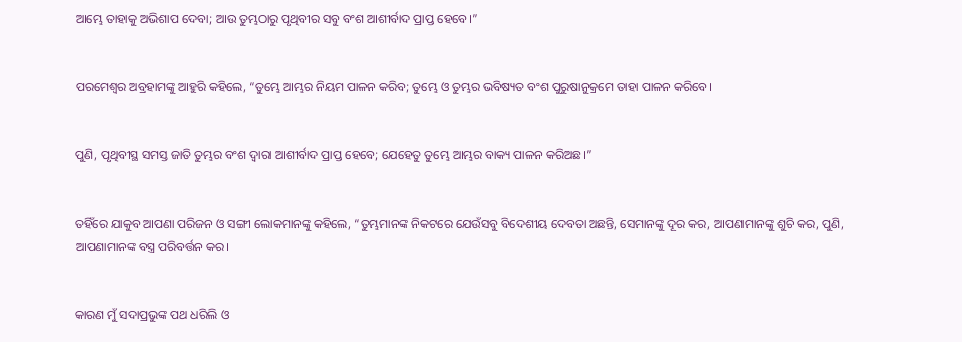ଆମ୍ଭେ ତାହାକୁ ଅଭିଶାପ ଦେବା; ଆଉ ତୁମ୍ଭଠାରୁ ପୃଥିବୀର ସବୁ ବଂଶ ଆଶୀର୍ବାଦ ପ୍ରାପ୍ତ ହେବେ।”


ପରମେଶ୍ୱର ଅବ୍ରହାମଙ୍କୁ ଆହୁରି କହିଲେ, “ତୁମ୍ଭେ ଆମ୍ଭର ନିୟମ ପାଳନ କରିବ; ତୁମ୍ଭେ ଓ ତୁମ୍ଭର ଭବିଷ୍ୟତ ବଂଶ ପୁରୁଷାନୁକ୍ରମେ ତାହା ପାଳନ କରିବେ।


ପୁଣି, ପୃଥିବୀସ୍ଥ ସମସ୍ତ ଜାତି ତୁମ୍ଭର ବଂଶ ଦ୍ୱାରା ଆଶୀର୍ବାଦ ପ୍ରାପ୍ତ ହେବେ; ଯେହେତୁ ତୁମ୍ଭେ ଆମ୍ଭର ବାକ୍ୟ ପାଳନ କରିଅଛ।”


ତହିଁରେ ଯାକୁବ ଆପଣା ପରିଜନ ଓ ସଙ୍ଗୀ ଲୋକମାନଙ୍କୁ କହିଲେ, “ତୁମ୍ଭମାନଙ୍କ ନିକଟରେ ଯେଉଁସବୁ ବିଦେଶୀୟ ଦେବତା ଅଛନ୍ତି, ସେମାନଙ୍କୁ ଦୂର କର, ଆପଣାମାନଙ୍କୁ ଶୁଚି କର, ପୁଣି, ଆପଣାମାନଙ୍କ ବସ୍ତ୍ର ପରିବର୍ତ୍ତନ କର।


କାରଣ ମୁଁ ସଦାପ୍ରଭୁଙ୍କ ପଥ ଧରିଲି ଓ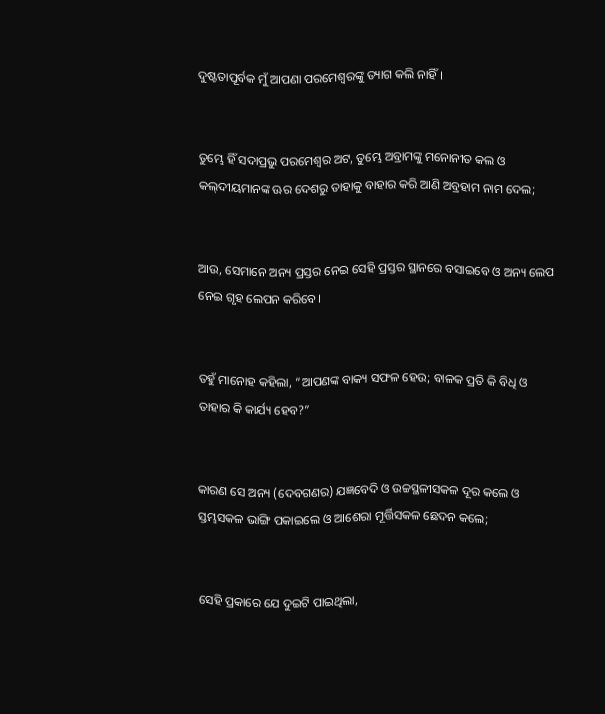ଦୁଷ୍ଟତାପୂର୍ବକ ମୁଁ ଆପଣା ପରମେଶ୍ୱରଙ୍କୁ ତ୍ୟାଗ କଲି ନାହିଁ।


ତୁମ୍ଭେ ହିଁ ସଦାପ୍ରଭୁ ପରମେଶ୍ୱର ଅଟ, ତୁମ୍ଭେ ଅବ୍ରାମଙ୍କୁ ମନୋନୀତ କଲ ଓ କଲ୍‍ଦୀୟମାନଙ୍କ ଊର ଦେଶରୁ ତାହାକୁ ବାହାର କରି ଆଣି ଅବ୍ରହାମ ନାମ ଦେଲ;


ଆଉ, ସେମାନେ ଅନ୍ୟ ପ୍ରସ୍ତର ନେଇ ସେହି ପ୍ରସ୍ତର ସ୍ଥାନରେ ବସାଇବେ ଓ ଅନ୍ୟ ଲେପ ନେଇ ଗୃହ ଲେପନ କରିବେ।


ତହୁଁ ମାନୋହ କହିଲା, “ଆପଣଙ୍କ ବାକ୍ୟ ସଫଳ ହେଉ; ବାଳକ ପ୍ରତି କି ବିଧି ଓ ତାହାର କି କାର୍ଯ୍ୟ ହେବ?”


କାରଣ ସେ ଅନ୍ୟ (ଦେବଗଣର) ଯଜ୍ଞବେଦି ଓ ଉଚ୍ଚସ୍ଥଳୀସକଳ ଦୂର କଲେ ଓ ସ୍ତମ୍ଭସକଳ ଭାଙ୍ଗି ପକାଇଲେ ଓ ଆଶେରା ମୂର୍ତ୍ତିସକଳ ଛେଦନ କଲେ;


ସେହି ପ୍ରକାରେ ଯେ ଦୁଇଟି ପାଇଥିଲା,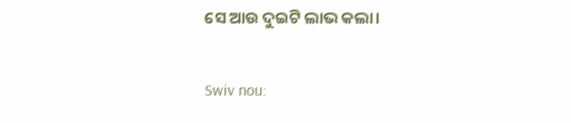ସେ ଆଉ ଦୁଇଟି ଲାଭ କଲା।


Swiv nou: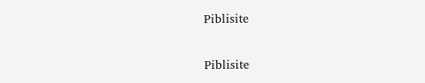Piblisite


Piblisite